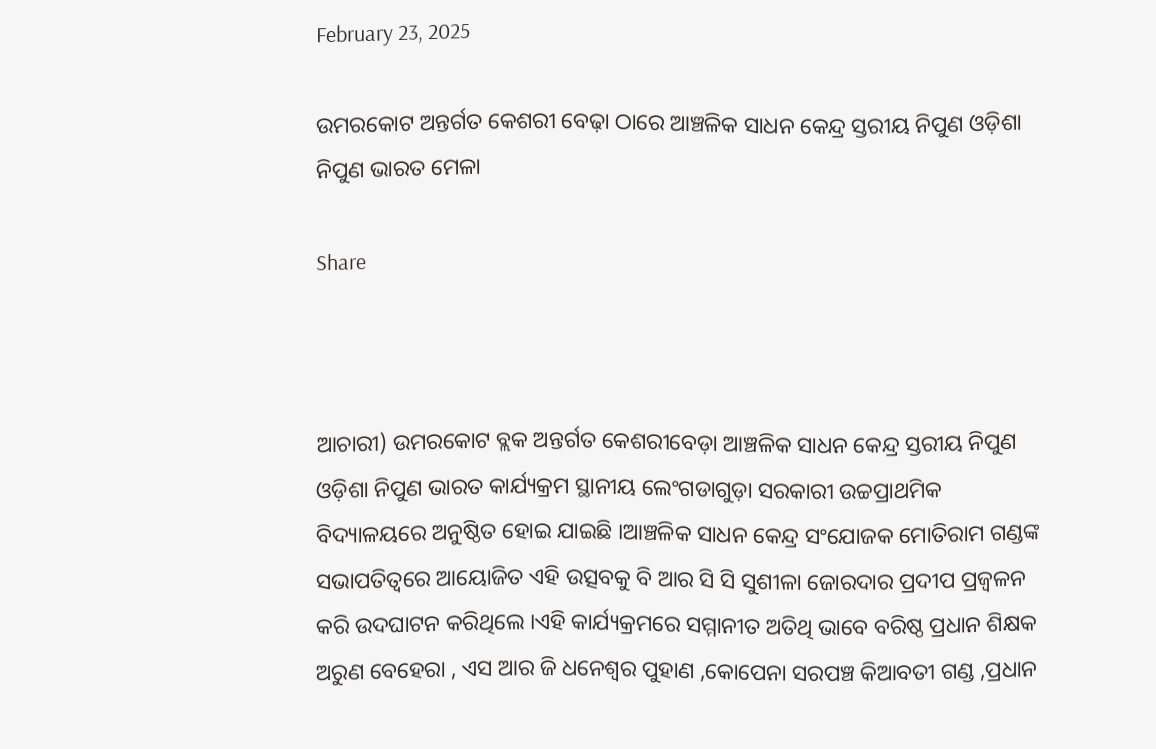February 23, 2025

ଉମରକୋଟ ଅନ୍ତର୍ଗତ କେଶରୀ ବେଢ଼ା ଠାରେ ଆଞ୍ଚଳିକ ସାଧନ କେନ୍ଦ୍ର ସ୍ତରୀୟ ନିପୁଣ ଓଡ଼ିଶା ନିପୁଣ ଭାରତ ମେଳା

Share



ଆଚାରୀ) ଉମରକୋଟ ବ୍ଲକ ଅନ୍ତର୍ଗତ କେଶରୀବେଡ଼ା ଆଞ୍ଚଳିକ ସାଧନ କେନ୍ଦ୍ର ସ୍ତରୀୟ ନିପୁଣ ଓଡ଼ିଶା ନିପୁଣ ଭାରତ କାର୍ଯ୍ୟକ୍ରମ ସ୍ଥାନୀୟ ଲେଂଗଡାଗୁଡ଼ା ସରକାରୀ ଉଚ୍ଚପ୍ରାଥମିକ ବିଦ୍ୟାଳୟରେ ଅନୁଷ୍ଠିତ ହୋଇ ଯାଇଛି ।ଆଞ୍ଚଳିକ ସାଧନ କେନ୍ଦ୍ର ସଂଯୋଜକ ମୋତିରାମ ଗଣ୍ଡଙ୍କ ସଭାପତିତ୍ବରେ ଆୟୋଜିତ ଏହି ଉତ୍ସବକୁ ବି ଆର ସି ସି ସୁଶୀଳା ଜୋରଦାର ପ୍ରଦୀପ ପ୍ରଜ୍ବଳନ କରି ଉଦଘାଟନ କରିଥିଲେ ।ଏହି କାର୍ଯ୍ୟକ୍ରମରେ ସମ୍ମାନୀତ ଅତିଥି ଭାବେ ବରିଷ୍ଠ ପ୍ରଧାନ ଶିକ୍ଷକ ଅରୁଣ ବେହେରା , ଏସ ଆର ଜି ଧନେଶ୍ଵର ପୁହାଣ ,କୋପେନା ସରପଞ୍ଚ କିଆବତୀ ଗଣ୍ଡ ,ପ୍ରଧାନ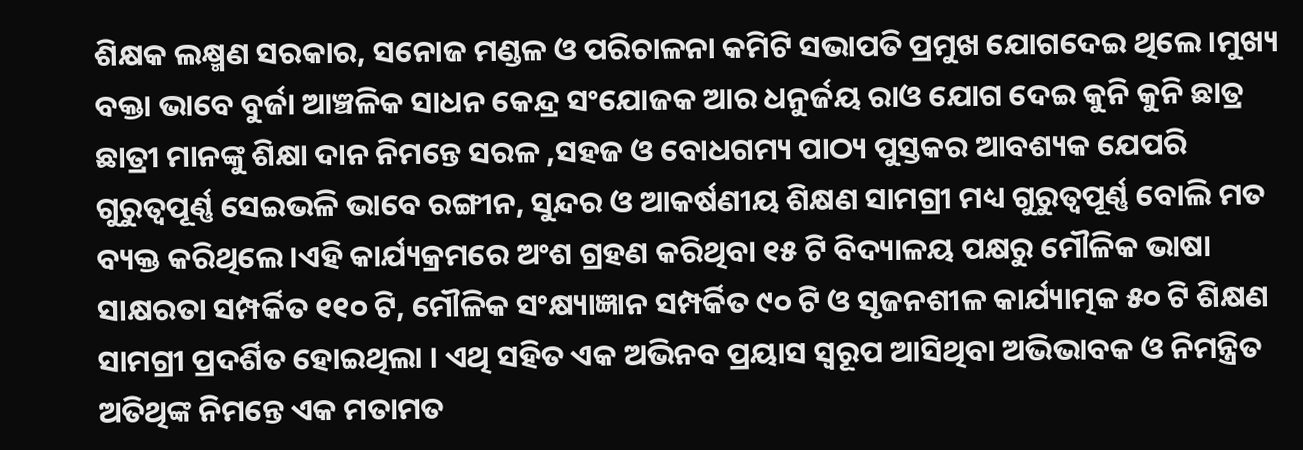ଶିକ୍ଷକ ଲକ୍ଷ୍ମଣ ସରକାର, ସନୋଜ ମଣ୍ଡଳ ଓ ପରିଚାଳନା କମିଟି ସଭାପତି ପ୍ରମୁଖ ଯୋଗଦେଇ ଥିଲେ।ମୁଖ୍ୟ ବକ୍ତା ଭାବେ ବୁର୍ଜା ଆଞ୍ଚଳିକ ସାଧନ କେନ୍ଦ୍ର ସଂଯୋଜକ ଆର ଧନୁର୍ଜୟ ରାଓ ଯୋଗ ଦେଇ କୁନି କୁନି ଛାତ୍ର ଛାତ୍ରୀ ମାନଙ୍କୁ ଶିକ୍ଷା ଦାନ ନିମନ୍ତେ ସରଳ ,ସହଜ ଓ ବୋଧଗମ୍ୟ ପାଠ୍ୟ ପୁସ୍ତକର ଆବଶ୍ୟକ ଯେପରି ଗୁରୁତ୍ଵପୂର୍ଣ୍ଣ ସେଇଭଳି ଭାବେ ରଙ୍ଗୀନ, ସୁନ୍ଦର ଓ ଆକର୍ଷଣୀୟ ଶିକ୍ଷଣ ସାମଗ୍ରୀ ମଧ୍ୟ ଗୁରୁତ୍ୱପୂର୍ଣ୍ଣ ବୋଲି ମତ ବ୍ୟକ୍ତ କରିଥିଲେ।ଏହି କାର୍ଯ୍ୟକ୍ରମରେ ଅଂଶ ଗ୍ରହଣ କରିଥିବା ୧୫ ଟି ବିଦ୍ୟାଳୟ ପକ୍ଷରୁ ମୌଳିକ ଭାଷା ସାକ୍ଷରତା ସମ୍ପର୍କିତ ୧୧୦ ଟି, ମୌଳିକ ସଂକ୍ଷ୍ୟାଜ୍ଞାନ ସମ୍ପର୍କିତ ୯୦ ଟି ଓ ସୃଜନଶୀଳ କାର୍ଯ୍ୟାତ୍ମକ ୫୦ ଟି ଶିକ୍ଷଣ ସାମଗ୍ରୀ ପ୍ରଦର୍ଶିତ ହୋଇଥିଲା । ଏଥି ସହିତ ଏକ ଅଭିନବ ପ୍ରୟାସ ସ୍ୱରୂପ ଆସିଥିବା ଅଭିଭାବକ ଓ ନିମନ୍ତ୍ରିତ ଅତିଥିଙ୍କ ନିମନ୍ତେ ଏକ ମତାମତ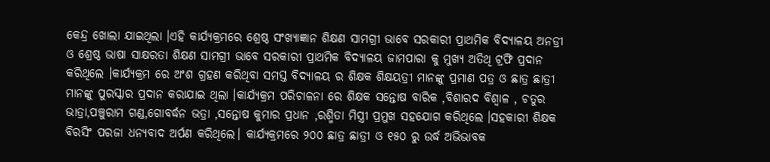କେନ୍ଦ୍ର ଖୋଲା ଯାଇଥିଲା ।ଏହି କାର୍ଯ୍ୟକ୍ରମରେ ଶ୍ରେଷ୍ଠ ସଂଖ୍ୟାଜ୍ଞାନ ଶିକ୍ଷଣ ସାମଗ୍ରୀ ଭାବେ ସରକାରୀ ପ୍ରାଥମିକ ବିଦ୍ୟାଳୟ ଅନଡ୍ରୀ ଓ ଶ୍ରେଷ୍ଠ ଭାଷା ସାକ୍ଷରତା ଶିକ୍ଷଣ ସାମଗ୍ରୀ ଭାବେ ସରକାରୀ ପ୍ରାଥମିକ ବିଦ୍ୟାଳୟ ଜାମପାରା କୁ ମୁଖ୍ୟ ଅତିଥି ଟ୍ରଫି ପ୍ରଦାନ କରିଥିଲେ ।କାର୍ଯ୍ୟକ୍ରମ ରେ ଅଂଶ ଗ୍ରହଣ କରିଥିବା ସମସ୍ତ ବିଦ୍ୟାଳୟ ର ଶିକ୍ଷକ ଶିକ୍ଷୟତ୍ରୀ ମାନଙ୍କୁ ପ୍ରମାଣ ପତ୍ର ଓ ଛାତ୍ର ଛାତ୍ରୀ ମାନଙ୍କୁ ପୁରସ୍କାର ପ୍ରଦାନ କରାଯାଇ ଥିଲା ।କାର୍ଯ୍ୟକ୍ରମ ପରିଚାଳନା ରେ ଶିକ୍ଷକ ସନ୍ତୋଷ ବାରିକ ,ବିଶାରଦ ବିଶ୍ଵାଳ , ଚତୁର ଭାତ୍ରା,ପଞ୍ଚୁରାମ ଗଣ୍ଡ,ଗୋବର୍ଦ୍ଧନ ଭତ୍ରା ,ସନ୍ତୋଷ କୁମାର ପ୍ରଧାନ ,ରଶ୍ମିତା ମିସ୍ତ୍ରୀ ପ୍ରମୁଖ ସହଯୋଗ କରିଥିଲେ ।ସହକାରୀ ଶିକ୍ଷକ ବିରସିଂ ପରଜା ଧନ୍ୟବାଦ ଅର୍ପଣ କରିଥିଲେ। କାର୍ଯ୍ୟକ୍ରମରେ ୨୦୦ ଛାତ୍ର ଛାତ୍ରୀ ଓ ୧୫୦ ରୁ ଉର୍ଦ୍ଧ ଅଭିଭାବକ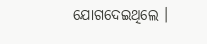ଯୋଗଦେଇଥିଲେ ।